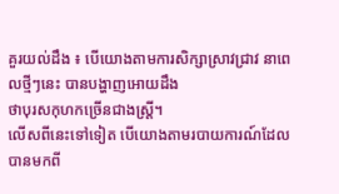គួរយល់ដឹង ៖ បើយោងតាមការសិក្សាស្រាវជ្រាវ នាពេលថ្មីៗនេះ បានបង្ហាញអោយដឹង
ថាបុរសកុហកច្រើនជាងស្រ្តី។
លើសពីនេះទៅទៀត បើយោងតាមរបាយការណ៍ដែលបានមកពី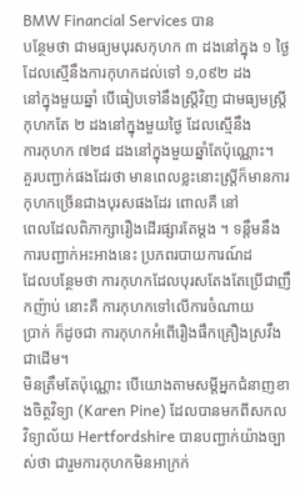BMW Financial Services បាន
បន្ថែមថា ជាមធ្យមបុរសកុហក ៣ ដងនៅក្នុង ១ ថ្ងៃ ដែលស្មើនឹងការកុហកដល់ទៅ ១,០៩២ ដង
នៅក្នុងមួយឆ្នាំ បើធៀបទៅនឹងស្រ្តីវិញ ជាមធ្យមស្រ្តីកុហកតែ ២ ដងនៅក្នុងមួយថ្ងៃ ដែលស្មើនឹង
ការកុហក ៧២៨ ដងនៅក្នុងមួយឆ្នាំតែប៉ុណ្ណោះ។
គួរបញ្ជាក់ផងដែរថា មានពេលខ្លះនោះស្រ្តីក៏មានការកុហកច្រើនជាងបុរសផងដែរ ពោលគឺ នៅ
ពេលដែលពិភាក្សារឿងដើរផ្សារតែម្តង ។ ទន្តឹមនឹងការបញ្ជាក់អះអាងនេះ ប្រភពរបាយការណ៍ដ
ដែលបន្ថែមថា ការកុហកដែលបុរសតែងតែប្រើជាញឹកញ៉ាប់ នោះគឺ ការកុហកទៅលើការចំណាយ
ប្រាក់ ក៏ដូចជា ការកុហកអំពើរឿងផឹកគ្រឿងស្រវឹងជាដើម។
មិនត្រឹមតែប៉ុណ្ណោះ បើយោងតាមសម្តីអ្នកជំនាញខាងចិត្ថវិទ្យា (Karen Pine) ដែលបានមកពីសកល
វិទ្យាល័យ Hertfordshire បានបញ្ជាក់យ៉ាងច្បាស់ថា ជារួមការកុហកមិនអាក្រក់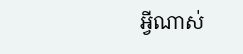អ្វីណាស់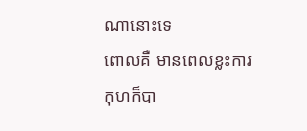ណានោះទេ
ពោលគឺ មានពេលខ្លះការកុហក៏បា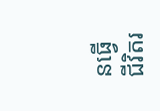នធ្វើជីវិតរ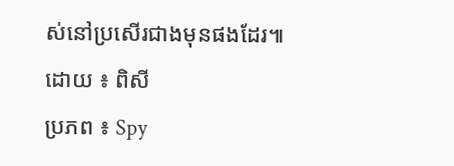ស់នៅប្រសើរជាងមុនផងដែរ៕
ដោយ ៖ ពិសី
ប្រភព ៖ Spy